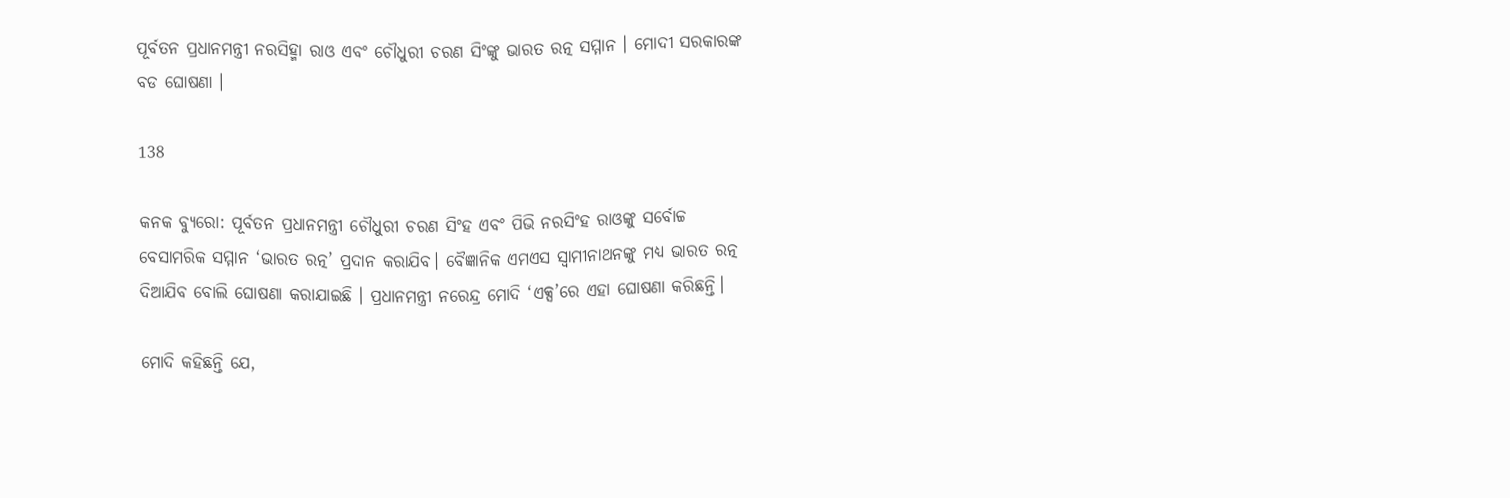ପୂର୍ବତନ ପ୍ରଧାନମନ୍ତ୍ରୀ ନରସିହ୍ମା ରାଓ ଏବଂ ଚୌଧୁରୀ ଚରଣ ସିଂଙ୍କୁ ଭାରତ ରତ୍ନ ସମ୍ମାନ । ମୋଦୀ ସରକାରଙ୍କ ବଡ ଘୋଷଣା ।

138

କନକ ବ୍ୟୁରୋ: ପୂର୍ବତନ ପ୍ରଧାନମନ୍ତ୍ରୀ ଚୌଧୁରୀ ଚରଣ ସିଂହ ଏବଂ ପିଭି ନରସିଂହ ରାଓଙ୍କୁ ସର୍ବୋଚ୍ଚ ବେସାମରିକ ସମ୍ମାନ ‘ଭାରତ ରତ୍ନ’ ପ୍ରଦାନ କରାଯିବ। ବୈଜ୍ଞାନିକ ଏମଏସ ସ୍ୱାମୀନାଥନଙ୍କୁ ମଧ୍ୟ ଭାରତ ରତ୍ନ ଦିଆଯିବ ବୋଲି ଘୋଷଣା କରାଯାଇଛି । ପ୍ରଧାନମନ୍ତ୍ରୀ ନରେନ୍ଦ୍ର ମୋଦି ‘ଏକ୍ସ’ରେ ଏହା ଘୋଷଣା କରିଛନ୍ତି।

ମୋଦି କହିଛନ୍ତି ଯେ,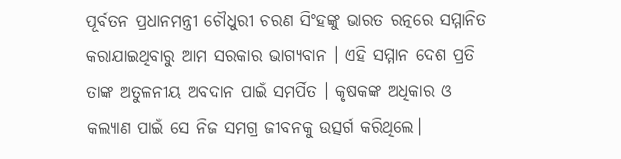ପୂର୍ବତନ ପ୍ରଧାନମନ୍ତ୍ରୀ ଚୌଧୁରୀ ଚରଣ ସିଂହଙ୍କୁ ଭାରତ ରତ୍ନରେ ସମ୍ମାନିତ କରାଯାଇଥିବାରୁ ଆମ ସରକାର ଭାଗ୍ୟବାନ । ଏହି ସମ୍ମାନ ଦେଶ ପ୍ରତି ତାଙ୍କ ଅତୁଳନୀୟ ଅବଦାନ ପାଇଁ ସମର୍ପିତ । କୃଷକଙ୍କ ଅଧିକାର ଓ କଲ୍ୟାଣ ପାଇଁ ସେ ନିଜ ସମଗ୍ର ଜୀବନକୁ ଉତ୍ସର୍ଗ କରିଥିଲେ।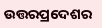ଉତ୍ତରପ୍ରଦେଶର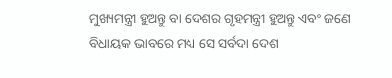ମୁଖ୍ୟମନ୍ତ୍ରୀ ହୁଅନ୍ତୁ ବା ଦେଶର ଗୃହମନ୍ତ୍ରୀ ହୁଅନ୍ତୁ ଏବଂ ଜଣେ ବିଧାୟକ ଭାବରେ ମଧ୍ୟ ସେ ସର୍ବଦା ଦେଶ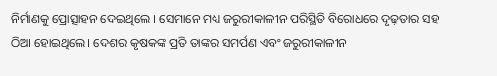ନିର୍ମାଣକୁ ପ୍ରୋତ୍ସାହନ ଦେଇଥିଲେ । ସେମାନେ ମଧ୍ୟ ଜରୁରୀକାଳୀନ ପରିସ୍ଥିତି ବିରୋଧରେ ଦୃଢ଼ତାର ସହ ଠିଆ ହୋଇଥିଲେ। ଦେଶର କୃଷକଙ୍କ ପ୍ରତି ତାଙ୍କର ସମର୍ପଣ ଏବଂ ଜରୁରୀକାଳୀନ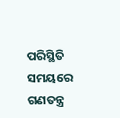ପରିସ୍ଥିତି ସମୟରେ ଗଣତନ୍ତ୍ର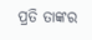ପ୍ରତି ତାଙ୍କର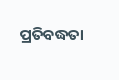ପ୍ରତିବଦ୍ଧତା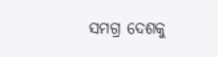ସମଗ୍ର ଦେଶକୁ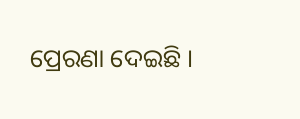ପ୍ରେରଣା ଦେଇଛି ।